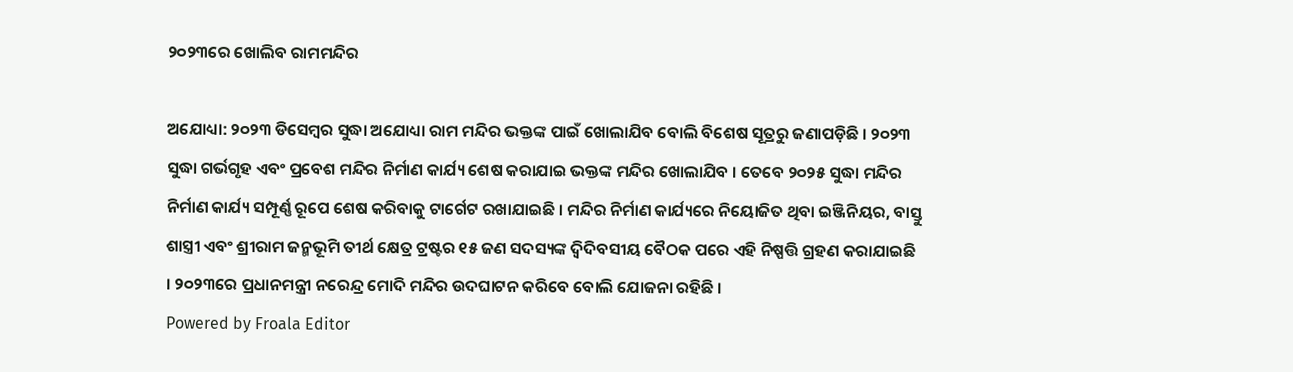୨୦୨୩ରେ ଖୋଲିବ ରାମମନ୍ଦିର

ଅଯୋଧ୍ୟା: ୨୦୨୩ ଡିସେମ୍ବର ସୁଦ୍ଧା ଅଯୋଧ୍ୟା ରାମ ମନ୍ଦିର ଭକ୍ତଙ୍କ ପାଇଁ ଖୋଲାଯିବ ବୋଲି ବିଶେଷ ସୂତ୍ରରୁ ଜଣାପଡ଼ିଛି । ୨୦୨୩ ସୁଦ୍ଧା ଗର୍ଭଗୃହ ଏବଂ ପ୍ରବେଶ ମନ୍ଦିର ନିର୍ମାଣ କାର୍ଯ୍ୟ ଶେଷ କରାଯାଇ ଭକ୍ତଙ୍କ ମନ୍ଦିର ଖୋଲାଯିବ । ତେବେ ୨୦୨୫ ସୁଦ୍ଧା ମନ୍ଦିର ନିର୍ମାଣ କାର୍ଯ୍ୟ ସମ୍ପୂର୍ଣ୍ଣ ରୂପେ ଶେଷ କରିବାକୁ ଟାର୍ଗେଟ ରଖାଯାଇଛି । ମନ୍ଦିର ନିର୍ମାଣ କାର୍ଯ୍ୟରେ ନିୟୋଜିତ ଥିବା ଇଞ୍ଜିନିୟର, ବାସ୍ତୁ ଶାସ୍ତ୍ରୀ ଏବଂ ଶ୍ରୀରାମ ଜନ୍ମଭୂମି ତୀର୍ଥ କ୍ଷେତ୍ର ଟ୍ରଷ୍ଟର ୧୫ ଜଣ ସଦସ୍ୟଙ୍କ ଦ୍ୱିଦିବସୀୟ ବୈଠକ ପରେ ଏହି ନିଷ୍ପତ୍ତି ଗ୍ରହଣ କରାଯାଇଛି । ୨୦୨୩ରେ ପ୍ରଧାନମନ୍ତ୍ରୀ ନରେନ୍ଦ୍ର ମୋଦି ମନ୍ଦିର ଉଦଘାଟନ କରିବେ ବୋଲି ଯୋଜନା ରହିଛି ।
Powered by Froala Editor